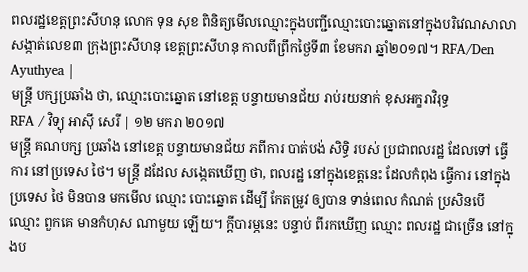ពលរដ្ឋខេត្តព្រះសីហនុ លោក ទុន សុខ ពិនិត្យមើលឈ្មោះក្នុងបញ្ជីឈ្មោះបោះឆ្នោតនៅក្នុងបរិវេណសាលាសង្កាត់លេខ៣ ក្រុងព្រះសីហនុ ខេត្តព្រះសីហនុ កាលពីព្រឹកថ្ងៃទី៣ ខែមករា ឆ្នាំ២០១៧។ RFA/Den Ayuthyea |
មន្ត្រី បក្សប្រឆាំង ថា, ឈ្មោះបោះឆ្នោត នៅខេត្ត បន្ទាយមានជ័យ រាប់រយនាក់ ខុសអក្ខរាវិរុទ្ធ
RFA / វិទ្យុ អាស៊ី សេរី | ១២ មករា ២០១៧
មន្ត្រី គណបក្ស ប្រឆាំង នៅខេត្ត បន្ទាយមានជ័យ ភពីការ បាត់បង់ សិទ្ធិ របស់ ប្រជាពលរដ្ឋ ដែលទៅ ធ្វើការ នៅប្រទេស ថៃ។ មន្ត្រី ដដែល សង្កេតឃើញ ថា, ពលរដ្ឋ នៅក្នុងខេត្តនេះ ដែលកំពុង ធ្វើការ នៅក្នុងប្រទេស ថៃ មិនបាន មកមើល ឈ្មោះ បោះឆ្នោត ដើម្បី កែតម្រូវ ឲ្យបាន ទាន់ពេល កំណត់ ប្រសិនបើ ឈ្មោះ ពួកគេ មានកំហុស ណាមួយ ឡើយ។ ក្ដីបារម្ភនេះ បន្ទាប់ ពីរកឃើញ ឈ្មោះ ពលរដ្ឋ ជាច្រើន នៅក្នុងប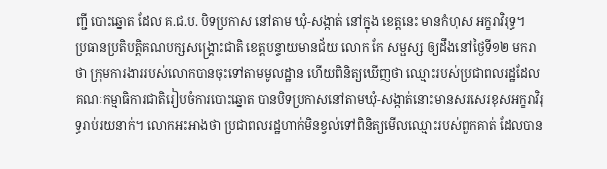ញ្ជី បោះឆ្នោត ដែល គ.ជ.ប. បិទប្រកាស នៅតាម ឃុំ-សង្កាត់ នៅក្នុង ខេត្តនេះ មានកំហុស អក្ខរាវិរុទ្ធ។
ប្រធានប្រតិបត្តិគណបក្សសង្គ្រោះជាតិ ខេត្តបន្ទាយមានជ័យ លោក កែ សម្ផស្ស ឲ្យដឹងនៅថ្ងៃទី១២ មករា ថា ក្រុមការងាររបស់លោកបានចុះទៅតាមមូលដ្ឋាន ហើយពិនិត្យឃើញថា ឈ្មោះរបស់ប្រជាពលរដ្ឋដែលគណៈកម្មាធិការជាតិរៀបចំការបោះឆ្នោត បានបិទប្រកាសនៅតាមឃុំ-សង្កាត់នោះមានសរសេរខុសអក្ខរាវិរុទ្ធរាប់រយនាក់។ លោកអះអាងថា ប្រជាពលរដ្ឋហាក់មិនខ្វល់ទៅពិនិត្យមើលឈ្មោះរបស់ពួកគាត់ ដែលបាន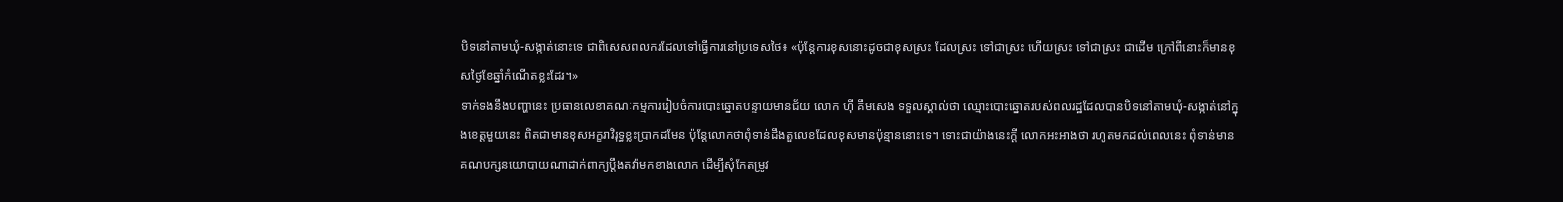បិទនៅតាមឃុំ-សង្កាត់នោះទេ ជាពិសេសពលករដែលទៅធ្វើការនៅប្រទេសថៃ៖ «ប៉ុន្តែការខុសនោះដូចជាខុសស្រះ ដែលស្រះ ទៅជាស្រះ ហើយស្រះ ទៅជាស្រះ ជាដើម ក្រៅពីនោះក៏មានខុសថ្ងៃខែឆ្នាំកំណើតខ្លះដែរ។»
ទាក់ទងនឹងបញ្ហានេះ ប្រធានលេខាគណៈកម្មការរៀបចំការបោះឆ្នោតបន្ទាយមានជ័យ លោក ហ៊ី គឹមសេង ទទួលស្គាល់ថា ឈ្មោះបោះឆ្នោតរបស់ពលរដ្ឋដែលបានបិទនៅតាមឃុំ-សង្កាត់នៅក្នុងខេត្តមួយនេះ ពិតជាមានខុសអក្ខរាវិរុទ្ធខ្លះប្រាកដមែន ប៉ុន្តែលោកថាពុំទាន់ដឹងតួលេខដែលខុសមានប៉ុន្មាននោះទេ។ ទោះជាយ៉ាងនេះក្ដី លោកអះអាងថា រហូតមកដល់ពេលនេះ ពុំទាន់មានគណបក្សនយោបាយណាដាក់ពាក្យប្ដឹងតវ៉ាមកខាងលោក ដើម្បីសុំកែតម្រូវ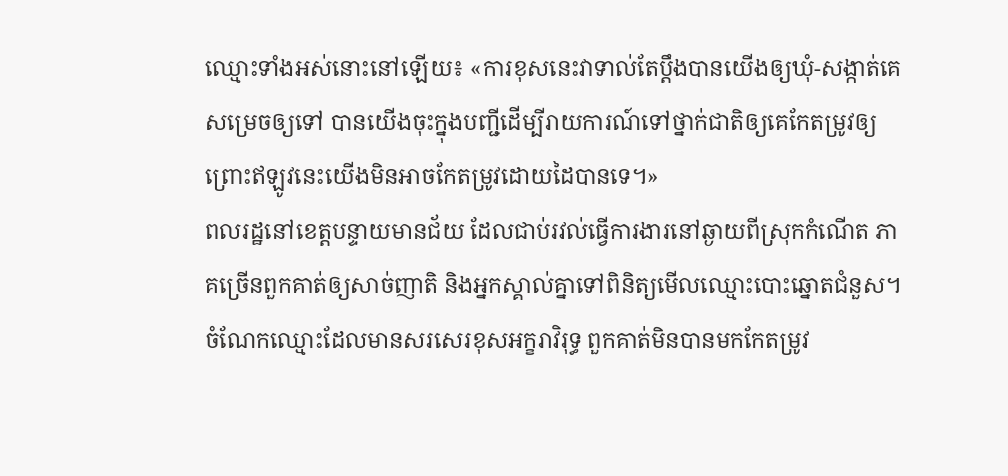ឈ្មោះទាំងអស់នោះនៅឡើយ៖ «ការខុសនេះវាទាល់តែប្ដឹងបានយើងឲ្យឃុំ-សង្កាត់គេសម្រេចឲ្យទៅ បានយើងចុះក្នុងបញ្ជីដើម្បីរាយការណ៍ទៅថ្នាក់ជាតិឲ្យគេកែតម្រូវឲ្យ ព្រោះឥឡូវនេះយើងមិនអាចកែតម្រូវដោយដៃបានទេ។»
ពលរដ្ឋនៅខេត្តបន្ទាយមានជ័យ ដែលជាប់រវល់ធ្វើការងារនៅឆ្ងាយពីស្រុកកំណើត ភាគច្រើនពួកគាត់ឲ្យសាច់ញាតិ និងអ្នកស្គាល់គ្នាទៅពិនិត្យមើលឈ្មោះបោះឆ្នោតជំនួស។ ចំណែកឈ្មោះដែលមានសរសេរខុសអក្ខរាវិរុទ្ធ ពួកគាត់មិនបានមកកែតម្រូវ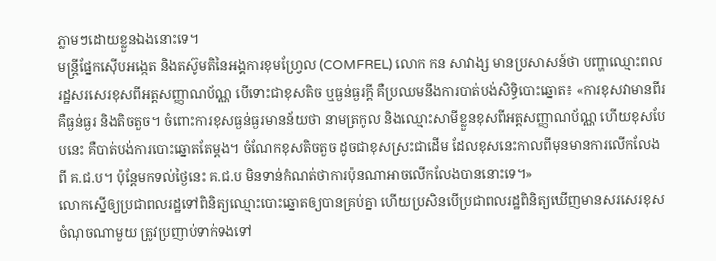ភ្លាមៗដោយខ្លួនឯងនោះទេ។
មន្ត្រីផ្នែកស៊ើបអង្កេត និងតស៊ូមតិនៃអង្គការខុមហ្វ្រែល (COMFREL) លោក កន សាវាង្ស មានប្រសាសន៍ថា បញ្ហាឈ្មោះពលរដ្ឋសរសេរខុសពីអត្តសញ្ញាណប័ណ្ណ បើទោះជាខុសតិច ឬធ្ងន់ធ្ងរក្ដី គឺប្រឈមនឹងការបាត់បង់សិទ្ធិបោះឆ្នោត៖ «ការខុសវាមានពីរ គឺធ្ងន់ធ្ងរ និងតិចតួច។ ចំពោះការខុសធ្ងន់ធ្ងរមានន័យថា នាមត្រកូល និងឈ្មោះសាមីខ្លួនខុសពីអត្តសញ្ញាណប័ណ្ណ ហើយខុសបែបនេះ គឺបាត់បង់ការបោះឆ្នោតតែម្ដង។ ចំណែកខុសតិចតួច ដូចជាខុសស្រះជាដើម ដែលខុសនេះកាលពីមុនមានការលើកលែងពី គ.ជ.ប។ ប៉ុន្តែមកទល់ថ្ងៃនេះ គ.ជ.ប មិនទាន់កំណត់ថាការប៉ុនណាអាចលើកលែងបាននោះទេ។»
លោកស្នើឲ្យប្រជាពលរដ្ឋទៅពិនិត្យឈ្មោះបោះឆ្នោតឲ្យបានគ្រប់គ្នា ហើយប្រសិនបើប្រជាពលរដ្ឋពិនិត្យឃើញមានសរសេរខុសចំណុចណាមួយ ត្រូវប្រញាប់ទាក់ទងទៅ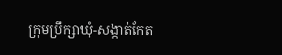ក្រុមប្រឹក្សាឃុំ-សង្កាត់កែត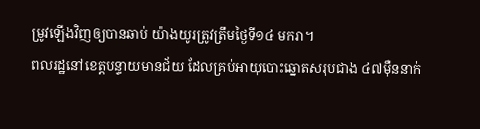ម្រូវឡើងវិញឲ្យបានឆាប់ យ៉ាងយូរត្រូវត្រឹមថ្ងៃទី១៤ មករា។
ពលរដ្ឋនៅខេត្តបន្ទាយមានជ័យ ដែលគ្រប់អាយុបោះឆ្នោតសរុបជាង ៤៧ម៉ឺននាក់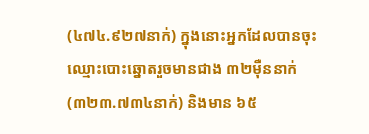(៤៧៤.៩២៧នាក់) ក្នុងនោះអ្នកដែលបានចុះឈ្មោះបោះឆ្នោតរួចមានជាង ៣២ម៉ឺននាក់ (៣២៣.៧៣៤នាក់) និងមាន ៦៥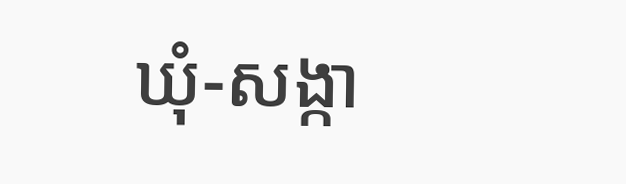ឃុំ-សង្កា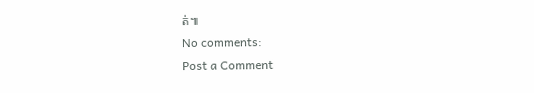ត់៕
No comments:
Post a Comment